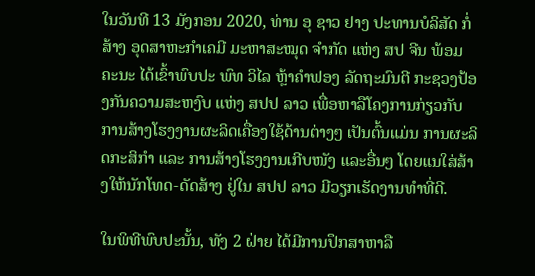ໃນວັນທີ 13 ມັງກອນ 2020, ທ່ານ ອຸ ຊາວ ຢາງ ປະທານບໍລິສັດ ກໍ່ສ້າງ ອຸດສາຫະກໍາເຄມີ ມະຫາສະໝຸດ ຈໍາກັດ ແຫ່ງ ສປ ຈີນ ພ້ອມຄະນະ ໄດ້ເຂົ້າພົບປະ ພົທ ວິໄລ ຫຼ້າຄໍາຟອງ ລັດຖະມົນຕີ ກະຊວງປ້ອງກັນຄວາມສະຫງົບ ແຫ່ງ ສປປ ລາວ ເພື່ອຫາລືໂຄງການກ່ຽວກັບ ການສ້າງໂຮງງານຜະລິດເຄື່ອງໃຊ້ດ້ານຕ່າງໆ ເປັນຕົ້ນແມ່ນ ການຜະລິດກະສິກໍາ ແລະ ການສ້າງໂຮງງານເກີບໜັງ ແລະອື່ນໆ ໂດຍແນໃສ່ສ້າງໃຫ້ນັກໂທດ-ດັດສ້າງ ຢູ່ໃນ ສປປ ລາວ ມີວຽກເຮັດງານທໍາທີ່ດີ.

ໃນພິທີພົບປະນັ້ນ, ທັງ 2 ຝ່າຍ ໄດ້ມີການປຶກສາຫາລື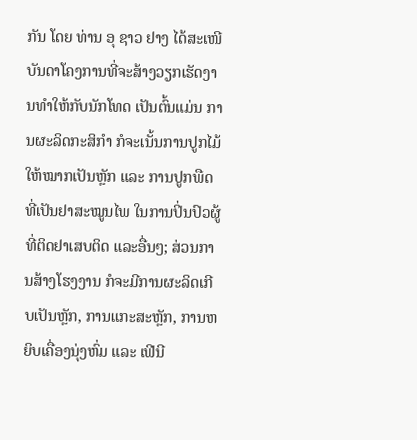ກັນ ໂດຍ ທ່ານ ອຸ ຊາວ ຢາງ ໄດ້ສະເໜີບັນດາໂຄງການທີ່ຈະສ້າງວຽກເຮັດງານທໍາໃຫ້ກັບນັກໂທດ ເປັນຕົ້ນແມ່ນ ການຜະລິດກະສິກໍາ ກໍຈະເນັ້ນການປູກໄມ້ໃຫ້ໝາກເປັນຫຼັກ ແລະ ການປູກພືດທີ່ເປັນຢາສະໝູນໄພ ໃນການປິ່ນປົວຜູ້ທີ່ຕິດຢາເສບຕິດ ແລະອື່ນໆ; ສ່ວນການສ້າງໂຮງງານ ກໍຈະມີການຜະລິດເກີບເປັນຫຼັກ, ການແກະສະຫຼັກ, ການຫຍິບເຄື່ອງນຸ່ງຫົ່ມ ແລະ ເຟີນີ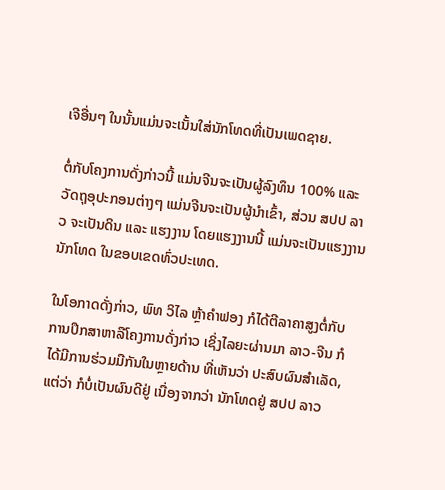ເຈີອື່ນໆ ໃນນັ້ນແມ່ນຈະເນັ້ນໃສ່ນັກໂທດທີ່ເປັນເພດຊາຍ.

ຕໍ່ກັບໂຄງການດັ່ງກ່າວນີ້ ແມ່ນຈີນຈະເປັນຜູ້ລົງທຶນ 100% ແລະ ວັດຖຸອຸປະກອນຕ່າງໆ ແມ່ນຈີນຈະເປັນຜູ້ນໍາເຂົ້າ, ສ່ວນ ສປປ ລາວ ຈະເປັນດິນ ແລະ ແຮງງານ ໂດຍແຮງງານນີ້ ແມ່ນຈະເປັນແຮງງານນັກໂທດ ໃນຂອບເຂດທົ່ວປະເທດ.

ໃນໂອກາດດັ່ງກ່າວ, ພົທ ວິໄລ ຫຼ້າຄໍາຟອງ ກໍໄດ້ຕີລາຄາສູງຕໍ່ກັບ ການປຶກສາຫາລືໂຄງການດັ່ງກ່າວ ເຊິ່ງໄລຍະຜ່ານມາ ລາວ-ຈີນ ກໍໄດ້ມີການຮ່ວມມືກັນໃນຫຼາຍດ້ານ ທີ່ເຫັນວ່າ ປະສົບຜົນສຳເລັດ, ແຕ່ວ່າ ກໍບໍ່ເປັນຜົນດີຢູ່ ເນື່ອງຈາກວ່າ ນັກໂທດຢູ່ ສປປ ລາວ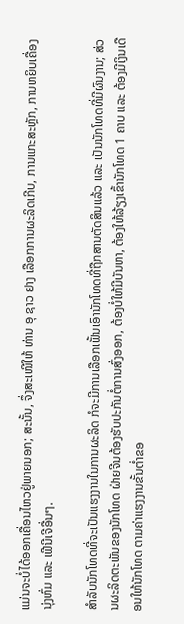ແມ່ນຈະບໍ່ໄດ້ອອກເຄື່ອນໄຫວຢູ່ພາຍນອກ; ສະນັ້ນ, ຈຶ່ງສະເໜີໃຫ້ ທ່ານ ອຸ ຊາວ ຢາງ ເລືອກການຜະລິດເກີບ, ການແກະສະຫຼັກ, ການຫຍິບເຄື່ອງນຸ່ງຫົ່ມ ແລະ ເຟີນີເຈີອື່ນໆ.

ສໍາລັບນັກໂທດທີ່ຈະເປັນແຮງງານໃນການຜະລິດ ກໍຈະມີການເລືອກເຟັ້ນເອົານັກໂທດທີ່ຖືກສານຕັດສິນແລ້ວ ແລະ ເປັນນັກໂທດທີ່ມີຜົນງານ; ສ່ວນຜະລິດຕະພັນຂອງນັກໂທດ ຝ່າຍຈີນຕ້ອງຮັບປະກັນຕໍ່ການສົ່ງອອກ, ຕ້ອງບໍ່ໃຫ້ມີບັນຫາ, ຕ້ອງໃຫ້ລ້ຽງເຂົ້ານັກໂທດ 1 ຄາບ ແລະ ຕ້ອງມີເງິນເດືອນໃຫ້ນັກໂທດ ຕາມຄ່າແຮງງານຂັ້ນຕໍ່າຂອ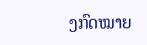ງກົດໝາຍ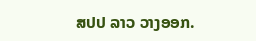ສປປ ລາວ ວາງອອກ.